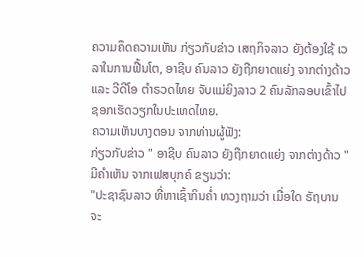ຄວາມຄຶດຄວາມເຫັນ ກ່ຽວກັບຂ່າວ ເສຖກິຈລາວ ຍັງຕ້ອງໃຊ້ ເວລາໃນການຟື້ນໂຕ, ອາຊີບ ຄົນລາວ ຍັງຖືກຍາດແຍ່ງ ຈາກຕ່າງດ້າວ ແລະ ວີດີໂອ ຕຳຣວດໄທຍ ຈັບແມ່ຍິງລາວ 2 ຄົນລັກລອບເຂົ້າໄປຊອກເຮັດວຽກໃນປະເທດໄທຍ.
ຄວາມເຫັນບາງຕອນ ຈາກທ່ານຜູ້ຟັງ:
ກ່ຽວກັບຂ່າວ " ອາຊີບ ຄົນລາວ ຍັງຖືກຍາດແຍ່ງ ຈາກຕ່າງດ້າວ "
ມີຄຳເຫັນ ຈາກເຟສບຸກຄ໌ ຂຽນວ່າ:
"ປະຊາຊົນລາວ ທີ່ຫາເຊົ້າກິນຄໍ່າ ທວງຖາມວ່າ ເມື່ອໃດ ຣັຖບານ ຈະ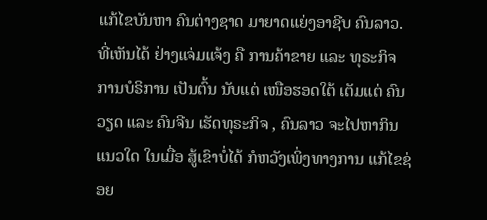ແກ້ໄຂບັນຫາ ຄົນຕ່າງຊາດ ມາຍາດແຍ່ງອາຊີບ ຄົນລາວ. ທີ່ເຫັນໄດ້ ຢ່າງແຈ່ມແຈ້ງ ຄື ການຄ້າຂາຍ ແລະ ທຸຣະກິຈ ການບໍຣິການ ເປັນຕົ້ນ ນັບແຕ່ ເໜືອຮອດໃຕ້ ເຕັມແຕ່ ຄົນວຽດ ແລະ ຄົນຈີນ ເຮັດທຸຣະກິຈ , ຄົນລາວ ຈະໄປຫາກິນແນວໃດ ໃນເມື່ອ ສູ້ເຂົາບໍ່ໄດ້ ກໍຫວັງເພິ່ງທາງການ ແກ້ໄຂຊ່ອຍ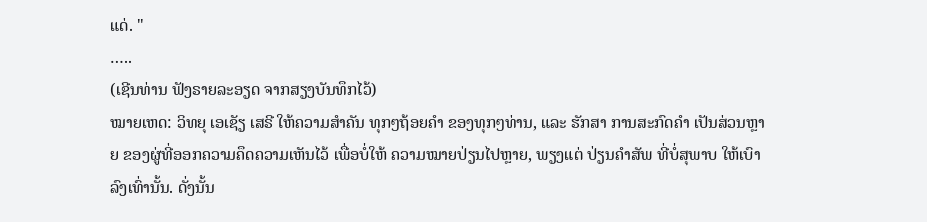ແດ່. "
…..
(ເຊີນທ່ານ ຟັງຣາຍລະອຽດ ຈາກສຽງບັນທຶກໄວ້)
ໝາຍເຫດ: ວິທຍຸ ເອເຊັຽ ເສຣີ ໃຫ້ຄວາມສຳຄັນ ທຸກໆຖ້ອຍຄຳ ຂອງທຸກໆທ່ານ, ແລະ ຮັກສາ ການສະກົດຄຳ ເປັນສ່ວນຫຼາຍ ຂອງຜູ່ທີ່ອອກຄວາມຄຶດຄວາມເຫັນໄວ້ ເພື່ອບໍ່ໃຫ້ ຄວາມໝາຍປ່ຽນໄປຫຼາຍ, ພຽງແຕ່ ປ່ຽນຄຳສັພ ທີ່ບໍ່ສຸພາບ ໃຫ້ເບົາລົງເທົ່ານັ້ນ. ດັ່ງນັ້ນ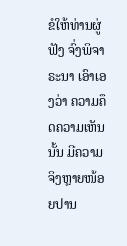ຂໍໃຫ້ທ່ານຜູ່ຟັງ ຈົ່ງພິຈາຣະນາ ເອົາເອງວ່າ ຄວາມຄຶດຄວາມເຫັນນັ້ນ ມີຄວາມຈິງຫຼາຍໜ້ອຍປານ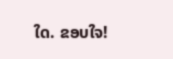ໃດ. ຂອບໃຈ!